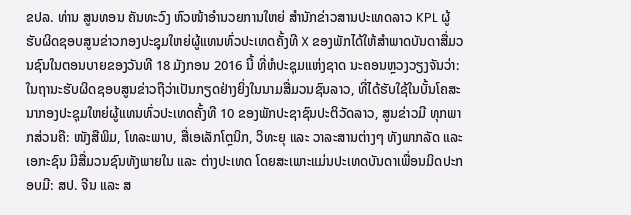ຂປລ. ທ່ານ ສູນທອນ ຄັນທະວົງ ຫົວໜ້າອໍານວຍການໃຫຍ່ ສໍານັກຂ່າວສານປະເທດລາວ KPL ຜູ້ຮັບຜິດຊອບສູນຂ່າວກອງປະຊຸມໃຫຍ່ຜູ້ແທນທົ່ວປະເທດຄັ້ງທີ X ຂອງພັກໄດ້ໃຫ້ສໍາພາດບັນດາສື່ມວນຊົນໃນຕອນບາຍຂອງວັນທີ 18 ມັງກອນ 2016 ນີ້ ທີ່ຫໍປະຊຸມແຫ່ງຊາດ ນະຄອນຫຼວງວຽງຈັນວ່າ: ໃນຖານະຮັບຜິດຊອບສູນຂ່າວຖືວ່າເປັນກຽດຢ່າງຍິ່ງໃນນາມສື່ມວນຊົນລາວ, ທີ່ໄດ້ຮັບໃຊ້ໃນບັ້ນໂຄສະນາກອງປະຊຸມໃຫຍ່ຜູ້ແທນທົ່ວປະເທດຄັ້ງທີ 10 ຂອງພັກປະຊາຊົນປະຕິວັດລາວ, ສູນຂ່າວມີ ທຸກພາກສ່ວນຄື: ໜັງສືພິມ, ໂທລະພາບ, ສື່ເອເລັກໂຕຼນິກ, ວິທະຍຸ ແລະ ວາລະສານຕ່າງໆ ທັງພາກລັດ ແລະ ເອກະຊົນ ມີສື່ມວນຊົນທັງພາຍໃນ ແລະ ຕ່າງປະເທດ ໂດຍສະເພາະແມ່ນປະເທດບັນດາເພື່ອນມິດປະກອບມີ: ສປ. ຈີນ ແລະ ສ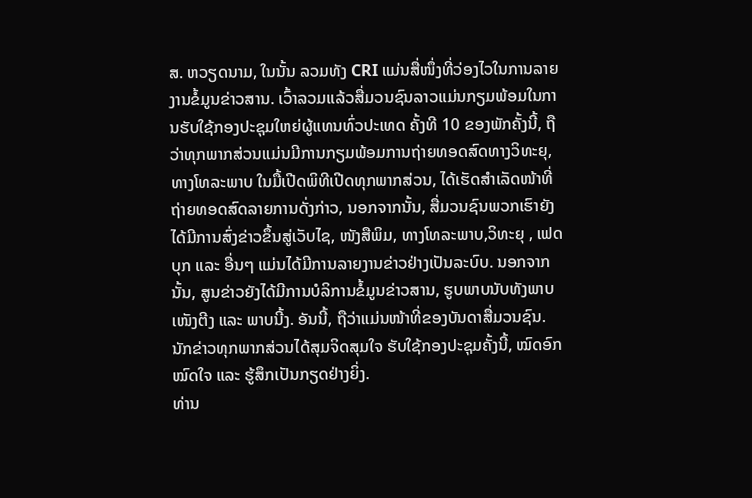ສ. ຫວຽດນາມ, ໃນນັ້ນ ລວມທັງ CRI ແມ່ນສື່ໜຶ່ງທີ່ວ່ອງໄວໃນການລາຍງານຂໍ້ມູນຂ່າວສານ. ເວົ້າລວມແລ້ວສື່ມວນຊົນລາວແມ່ນກຽມພ້ອມໃນການຮັບໃຊ້ກອງປະຊຸມໃຫຍ່ຜູ້ແທນທົ່ວປະເທດ ຄັ້ງທີ 10 ຂອງພັກຄັ້ງນີ້, ຖືວ່າທຸກພາກສ່ວນແມ່ນມີການກຽມພ້ອມການຖ່າຍທອດສົດທາງວິທະຍຸ, ທາງໂທລະພາບ ໃນມື້ເປີດພິທີເປີດທຸກພາກສ່ວນ, ໄດ້ເຮັດສໍາເລັດໜ້າທີ່ຖ່າຍທອດສົດລາຍການດັ່ງກ່າວ, ນອກຈາກນັ້ນ, ສື່ມວນຊົນພວກເຮົາຍັງໄດ້ມີການສົ່ງຂ່າວຂຶ້ນສູ່ເວັບໄຊ, ໜັງສືພິມ, ທາງໂທລະພາບ,ວິທະຍຸ , ເຟດບຸກ ແລະ ອື່ນໆ ແມ່ນໄດ້ມີການລາຍງານຂ່າວຢ່າງເປັນລະບົບ. ນອກຈາກນັ້ນ, ສູນຂ່າວຍັງໄດ້ມີການບໍລິການຂໍ້ມູນຂ່າວສານ, ຮູບພາບນັບທັງພາບເໜັງຕີງ ແລະ ພາບນີ້ງ. ອັນນີ້, ຖືວ່າແມ່ນໜ້າທີ່ຂອງບັນດາສື່ມວນຊົນ. ນັກຂ່າວທຸກພາກສ່ວນໄດ້ສຸມຈິດສຸມໃຈ ຮັບໃຊ້ກອງປະຊຸມຄັ້ງນີ້, ໝົດອົກໝົດໃຈ ແລະ ຮູ້ສຶກເປັນກຽດຢ່າງຍິ່ງ.
ທ່ານ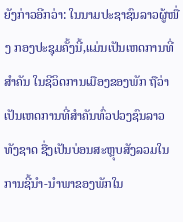ຍັງກ່າວອີກວ່າ: ໃນນາມປະຊາຊົນລາວຜູ້ໜື່ງ ກອງປະຊຸມຄັ້ງນີ້,ແມ່ນເປັນເຫດການທີ່ສໍາຄັນ ໃນຊີວິດການເມືອງຂອງພັກ ຖືວ່າເປັນເຫດການທີ່ສໍາຄັນທົ່ວປວງຊົນລາວທັງຊາດ ຊື່ງເປັນບ່ອນສະຫຼຸບສັງລວມໃນການຊີ້ນໍາ-ນໍາພາຂອງພັກໃນ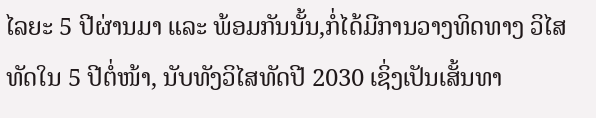ໄລຍະ 5 ປີຜ່ານມາ ແລະ ພ້ອມກັນນັ້ນ,ກໍ່ໄດ້ມີການວາງທິດທາງ ວິໄສທັດໃນ 5 ປີຕໍ່ໜ້າ, ນັບທັງວິໄສທັດປີ 2030 ເຊິ່ງເປັນເສັ້ນທາ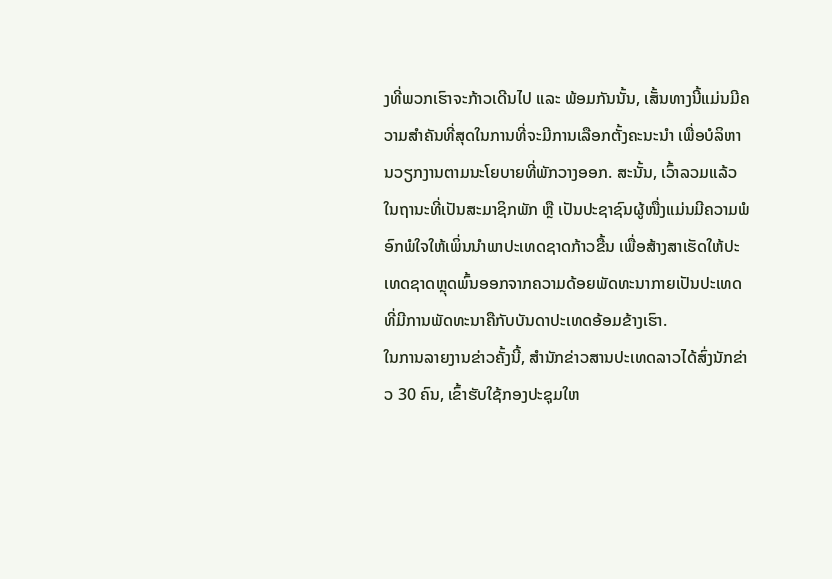ງທີ່ພວກເຮົາຈະກ້າວເດີນໄປ ແລະ ພ້ອມກັນນັ້ນ, ເສັ້ນທາງນີ້ແມ່ນມີຄວາມສໍາຄັນທີ່ສຸດໃນການທີ່ຈະມີການເລືອກຕັ້ງຄະນະນໍາ ເພື່ອບໍລິຫານວຽກງານຕາມນະໂຍບາຍທີ່ພັກວາງອອກ. ສະນັ້ນ, ເວົ້າລວມແລ້ວໃນຖານະທີ່ເປັນສະມາຊິກພັກ ຫຼື ເປັນປະຊາຊົນຜູ້ໜື່ງແມ່ນມີຄວາມພໍອົກພໍໃຈໃຫ້ເພິ່ນນໍາພາປະເທດຊາດກ້າວຂື້ນ ເພື່ອສ້າງສາເຮັດໃຫ້ປະເທດຊາດຫຼຸດພົ້ນອອກຈາກຄວາມດ້ອຍພັດທະນາກາຍເປັນປະເທດທີ່ມີການພັດທະນາຄືກັບບັນດາປະເທດອ້ອມຂ້າງເຮົາ.
ໃນການລາຍງານຂ່າວຄັ້ງນີ້, ສໍານັກຂ່າວສານປະເທດລາວໄດ້ສົ່ງນັກຂ່າວ 30 ຄົນ, ເຂົ້າຮັບໃຊ້ກອງປະຊຸມໃຫ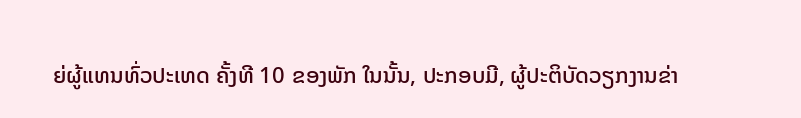ຍ່ຜູ້ແທນທົ່ວປະເທດ ຄັ້ງທີ 10 ຂອງພັກ ໃນນັ້ນ, ປະກອບມີ, ຜູ້ປະຕິບັດວຽກງານຂ່າ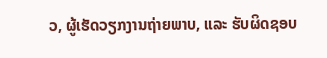ວ, ຜູ້ເຮັດວຽກງານຖ່າຍພາບ, ແລະ ຮັບຜິດຊອບ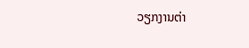ວຽກງານຕ່າ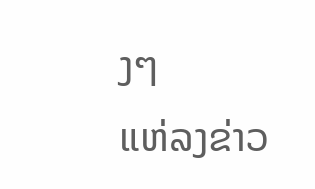ງໆ
ແຫ່ລງຂ່າວ